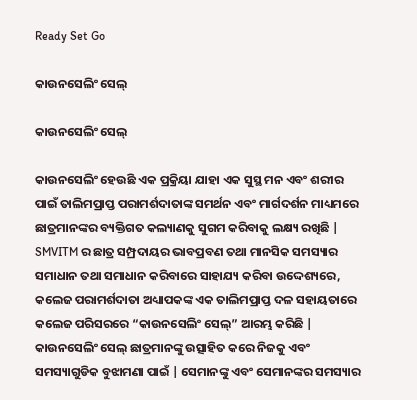Ready Set Go

କାଉନସେଲିଂ ସେଲ୍

କାଉନସେଲିଂ ସେଲ୍

କାଉନସେଲିଂ ହେଉଛି ଏକ ପ୍ରକ୍ରିୟା ଯାହା ଏକ ସୁସ୍ଥ ମନ ଏବଂ ଶରୀର ପାଇଁ ତାଲିମପ୍ରାପ୍ତ ପରାମର୍ଶଦାତାଙ୍କ ସମର୍ଥନ ଏବଂ ମାର୍ଗଦର୍ଶନ ମାଧ୍ୟମରେ ଛାତ୍ରମାନଙ୍କର ବ୍ୟକ୍ତିଗତ କଲ୍ୟାଣକୁ ସୁଗମ କରିବାକୁ ଲକ୍ଷ୍ୟ ରଖିଛି |
SMVITM ର ଛାତ୍ର ସମ୍ପ୍ରଦାୟର ଭାବପ୍ରବଣ ତଥା ମାନସିକ ସମସ୍ୟାର ସମାଧାନ ତଥା ସମାଧାନ କରିବାରେ ସାହାଯ୍ୟ କରିବା ଉଦ୍ଦେଶ୍ୟରେ, କଲେଜ ପରାମର୍ଶଦାତା ଅଧ୍ୟାପକଙ୍କ ଏକ ତାଲିମପ୍ରାପ୍ତ ଦଳ ସହାୟତାରେ କଲେଜ ପରିସରରେ “କାଉନସେଲିଂ ସେଲ୍” ଆରମ୍ଭ କରିଛି |
କାଉନସେଲିଂ ସେଲ୍ ଛାତ୍ରମାନଙ୍କୁ ଉତ୍ସାହିତ କରେ ନିଜକୁ ଏବଂ ସମସ୍ୟାଗୁଡିକ ବୁଝାମଣା ପାଇଁ | ସେମାନଙ୍କୁ ଏବଂ ସେମାନଙ୍କର ସମସ୍ୟାର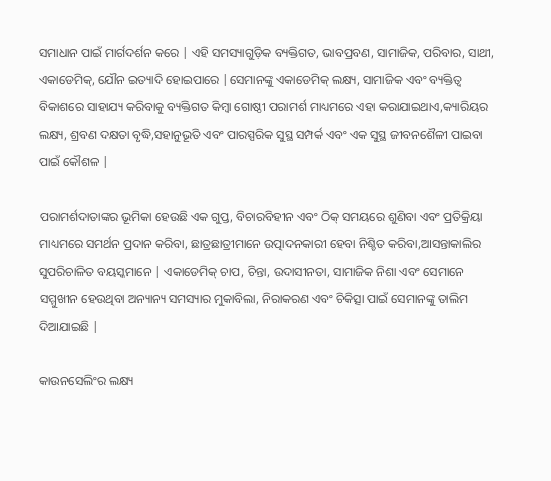ସମାଧାନ ପାଇଁ ମାର୍ଗଦର୍ଶନ କରେ | ଏହି ସମସ୍ୟାଗୁଡ଼ିକ ବ୍ୟକ୍ତିଗତ, ଭାବପ୍ରବଣ, ସାମାଜିକ, ପରିବାର, ସାଥୀ, ଏକାଡେମିକ୍, ଯୌନ ଇତ୍ୟାଦି ହୋଇପାରେ |ସେମାନଙ୍କୁ ଏକାଡେମିକ୍ ଲକ୍ଷ୍ୟ, ସାମାଜିକ ଏବଂ ବ୍ୟକ୍ତିତ୍ୱ ବିକାଶରେ ସାହାଯ୍ୟ କରିବାକୁ ବ୍ୟକ୍ତିଗତ କିମ୍ବା ଗୋଷ୍ଠୀ ପରାମର୍ଶ ମାଧ୍ୟମରେ ଏହା କରାଯାଇଥାଏ,କ୍ୟାରିୟର ଲକ୍ଷ୍ୟ, ଶ୍ରବଣ ଦକ୍ଷତା ବୃଦ୍ଧି,ସହାନୁଭୂତି ଏବଂ ପାରସ୍ପରିକ ସୁସ୍ଥ ସମ୍ପର୍କ ଏବଂ ଏକ ସୁସ୍ଥ ଜୀବନଶୈଳୀ ପାଇବା ପାଇଁ କୌଶଳ |

ପରାମର୍ଶଦାତାଙ୍କର ଭୂମିକା ହେଉଛି ଏକ ଗୁପ୍ତ, ବିଚାରବିହୀନ ଏବଂ ଠିକ୍ ସମୟରେ ଶୁଣିବା ଏବଂ ପ୍ରତିକ୍ରିୟା ମାଧ୍ୟମରେ ସମର୍ଥନ ପ୍ରଦାନ କରିବା, ଛାତ୍ରଛାତ୍ରୀମାନେ ଉତ୍ପାଦନକାରୀ ହେବା ନିଶ୍ଚିତ କରିବା,ଆସନ୍ତାକାଲିର ସୁପରିଚାଳିତ ବୟସ୍କମାନେ | ଏକାଡେମିକ୍ ଚାପ, ଚିନ୍ତା, ଉଦାସୀନତା, ସାମାଜିକ ନିଶା ଏବଂ ସେମାନେ ସମ୍ମୁଖୀନ ହେଉଥିବା ଅନ୍ୟାନ୍ୟ ସମସ୍ୟାର ମୁକାବିଲା, ନିରାକରଣ ଏବଂ ଚିକିତ୍ସା ପାଇଁ ସେମାନଙ୍କୁ ତାଲିମ ଦିଆଯାଇଛି |

କାଉନସେଲିଂର ଲକ୍ଷ୍ୟ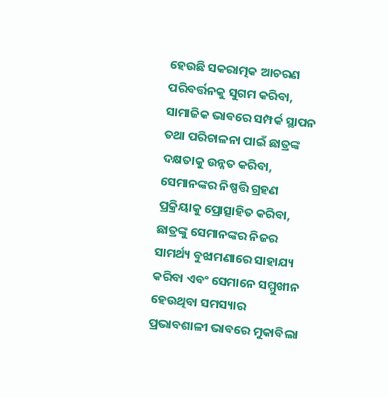ହେଉଛି ସକରାତ୍ମକ ଆଚରଣ ପରିବର୍ତ୍ତନକୁ ସୁଗମ କରିବା, ସାମାଜିକ ଭାବରେ ସମ୍ପର୍କ ସ୍ଥାପନ ତଥା ପରିଚାଳନା ପାଇଁ ଛାତ୍ରଙ୍କ ଦକ୍ଷତାକୁ ଉନ୍ନତ କରିବା, ସେମାନଙ୍କର ନିଷ୍ପତ୍ତି ଗ୍ରହଣ ପ୍ରକ୍ରିୟାକୁ ପ୍ରୋତ୍ସାହିତ କରିବା, ଛାତ୍ରଙ୍କୁ ସେମାନଙ୍କର ନିଜର ସାମର୍ଥ୍ୟ ବୁଝାମଣାରେ ସାହାଯ୍ୟ କରିବା ଏବଂ ସେମାନେ ସମ୍ମୁଖୀନ ହେଉଥିବା ସମସ୍ୟାର ପ୍ରଭାବଶାଳୀ ଭାବରେ ମୁକାବିଲା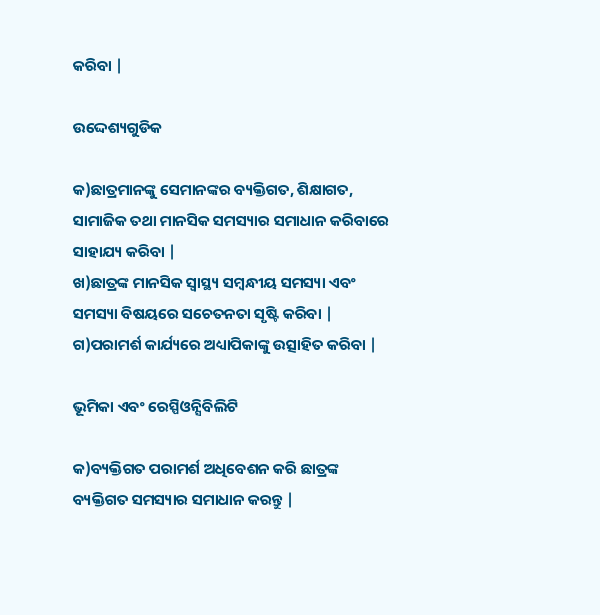କରିବା |

ଉଦ୍ଦେଶ୍ୟଗୁଡିକ

କ)ଛାତ୍ରମାନଙ୍କୁ ସେମାନଙ୍କର ବ୍ୟକ୍ତିଗତ, ଶିକ୍ଷାଗତ, ସାମାଜିକ ତଥା ମାନସିକ ସମସ୍ୟାର ସମାଧାନ କରିବାରେ ସାହାଯ୍ୟ କରିବା |
ଖ)ଛାତ୍ରଙ୍କ ମାନସିକ ସ୍ୱାସ୍ଥ୍ୟ ସମ୍ବନ୍ଧୀୟ ସମସ୍ୟା ଏବଂ ସମସ୍ୟା ବିଷୟରେ ସଚେତନତା ସୃଷ୍ଟି କରିବା |
ଗ)ପରାମର୍ଶ କାର୍ଯ୍ୟରେ ଅଧ୍ୟାପିକାଙ୍କୁ ଉତ୍ସାହିତ କରିବା |

ଭୂମିକା ଏବଂ ରେସ୍ପିଓନ୍ସିବିଲିଟି

କ)ବ୍ୟକ୍ତିଗତ ପରାମର୍ଶ ଅଧିବେଶନ କରି ଛାତ୍ରଙ୍କ ବ୍ୟକ୍ତିଗତ ସମସ୍ୟାର ସମାଧାନ କରନ୍ତୁ |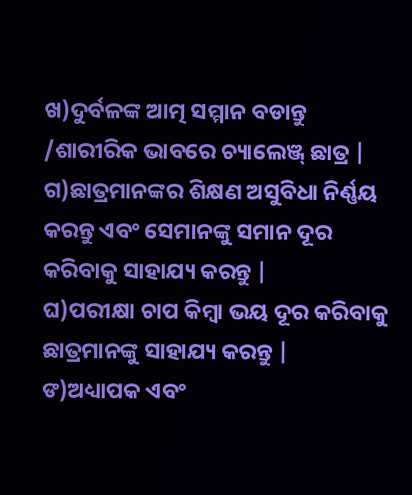ଖ)ଦୁର୍ବଳଙ୍କ ଆତ୍ମ ସମ୍ମାନ ବଡାନ୍ତୁ /ଶାରୀରିକ ଭାବରେ ଚ୍ୟାଲେଞ୍ଜ୍ ଛାତ୍ର |
ଗ)ଛାତ୍ରମାନଙ୍କର ଶିକ୍ଷଣ ଅସୁବିଧା ନିର୍ଣ୍ଣୟ କରନ୍ତୁ ଏବଂ ସେମାନଙ୍କୁ ସମାନ ଦୂର କରିବାକୁ ସାହାଯ୍ୟ କରନ୍ତୁ |
ଘ)ପରୀକ୍ଷା ଚାପ କିମ୍ବା ଭୟ ଦୂର କରିବାକୁ ଛାତ୍ରମାନଙ୍କୁ ସାହାଯ୍ୟ କରନ୍ତୁ |
ଙ)ଅଧ୍ୟାପକ ଏବଂ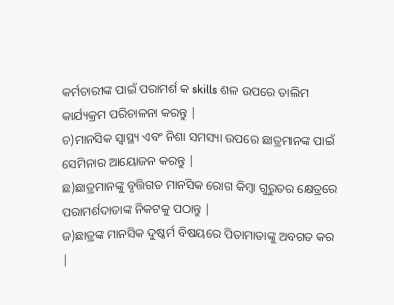କର୍ମଚାରୀଙ୍କ ପାଇଁ ପରାମର୍ଶ କ skills ଶଳ ଉପରେ ତାଲିମ କାର୍ଯ୍ୟକ୍ରମ ପରିଚାଳନା କରନ୍ତୁ |
ଚ)ମାନସିକ ସ୍ୱାସ୍ଥ୍ୟ ଏବଂ ନିଶା ସମସ୍ୟା ଉପରେ ଛାତ୍ରମାନଙ୍କ ପାଇଁ ସେମିନାର ଆୟୋଜନ କରନ୍ତୁ |
ଛ)ଛାତ୍ରମାନଙ୍କୁ ବୃତ୍ତିଗତ ମାନସିକ ରୋଗ କିମ୍ବା ଗୁରୁତର କ୍ଷେତ୍ରରେ ପରାମର୍ଶଦାତାଙ୍କ ନିକଟକୁ ପଠାନ୍ତୁ |
ଜ)ଛାତ୍ରଙ୍କ ମାନସିକ ଦୁଷ୍କର୍ମ ବିଷୟରେ ପିତାମାତାଙ୍କୁ ଅବଗତ କର |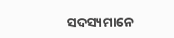ସଦସ୍ୟମାନେ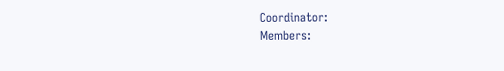Coordinator:
Members: